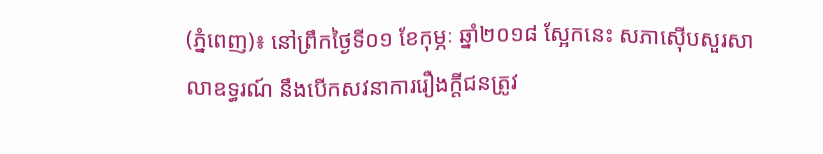(ភ្នំពេញ)៖ នៅព្រឹកថ្ងៃទី០១ ខែកុម្ភៈ ឆ្នាំ២០១៨ ស្អែកនេះ សភាស៊ើបសួរសាលាឧទ្ធរណ៍ នឹងបើកសវនាការរឿងក្តីជនត្រូវ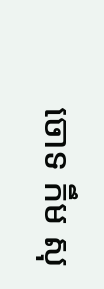ចោទ កឹម សុ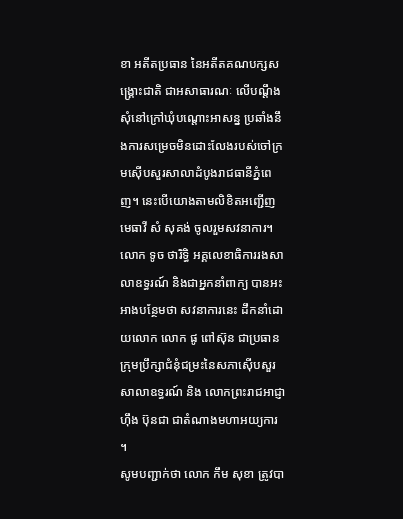ខា អតីតប្រធាន នៃអតីតគណបក្សសង្គ្រោះជាតិ ជាអសាធារណៈ លើបណ្តឹងសុំនៅក្រៅឃុំបណ្តោះអាសន្ន ប្រឆាំងនឹងការសម្រេចមិនដោះលែងរបស់ចៅក្រមស៊ើបសួរសាលាដំបូងរាជធានីភ្នំពេញ។ នេះបើយោងតាមលិខិតអញ្ជើញមេធាវី សំ សុគង់ ចូលរួមសវនាការ។
លោក ទូច ថារិទ្ធិ អគ្គលេខាធិការរងសាលាឧទ្ធរណ៍ និងជាអ្នកនាំពាក្យ បានអះអាងបន្ថែមថា សវនាការនេះ ដឹកនាំដោយលោក លោក ផូ ពៅស៊ុន ជាប្រធានក្រុមប្រឹក្សាជំនុំជម្រះនៃសភាស៊ើបសួរសាលាឧទ្ធរណ៍ និង លោកព្រះរាជអាជ្ញា ហ៊ឹង ប៊ុនជា ជាតំណាងមហាអយ្យការ ។
សូមបញ្ជាក់ថា លោក កឹម សុខា ត្រូវបា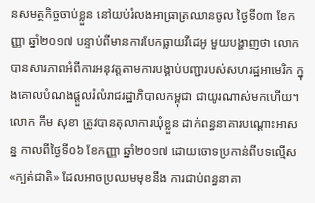នសមត្ថកិច្ចចាប់ខ្លួន នៅយប់រំលងអាធ្រាត្រឈានចូល ថ្ងៃទី០៣ ខែកញ្ញា ឆ្នាំ២០១៧ បន្ទាប់ពីមានការបែកធ្លាយវីដេអូ មួយបង្ហាញថា លោកបានសារភាពអំពីការអនុវត្តតាមការបង្គាប់បញ្ជារបស់សហរដ្ឋអាមេរិក ក្នុងគោលបំណងផ្តួលរំលំរាជរដ្ឋាភិបាលកម្ពុជា ជាយូរណាស់មកហើយ។
លោក កឹម សុខា ត្រូវបានតុលាការឃុំខ្លួន ដាក់ពន្ធនាគារបណ្តោះអាសន្ន កាលពីថ្ងៃទី០៦ ខែកញ្ញា ឆ្នាំ២០១៧ ដោយចោទប្រកាន់ពីបទល្មើស «ក្បត់ជាតិ» ដែលអាចប្រឈមមុខនឹង ការជាប់ពន្ធនាគា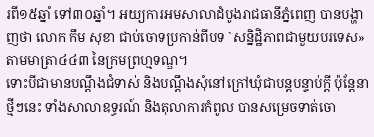រពី១៥ឆ្នាំ ទៅ៣០ឆ្នាំ។ អយ្យការអមសាលាដំបូងរាជធានីភ្នំពេញ បានបង្ហាញថា លោក កឹម សុខា ជាប់ចោទប្រកាន់ពីបទ `សន្និដ្ឋិភាពជាមួយបរទេស» តាមមាត្រា៤៤៣ នៃក្រមព្រហ្មទណ្ឌ។
ទោះបីជាមានបណ្តឹងជំទាស់ និងបណ្តឹងសុំនៅក្រៅឃុំជាបន្តបន្ទាប់ក្តី ប៉ុន្តែនាថ្មីៗនេះ ទាំងសាលាឧទ្ធរណ៍ និងតុលាការកំពូល បានសម្រេចទាត់ចោ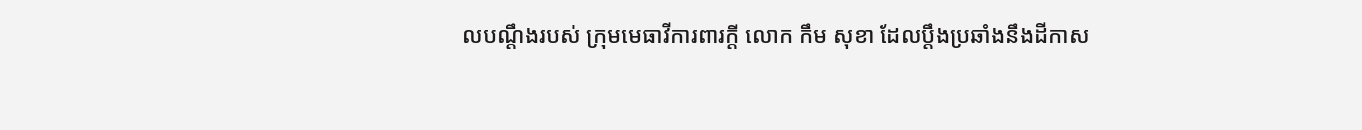លបណ្តឹងរបស់ ក្រុមមេធាវីការពារក្ដី លោក កឹម សុខា ដែលប្តឹងប្រឆាំងនឹងដីកាស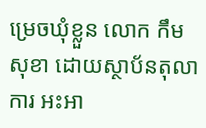ម្រេចឃុំខ្លួន លោក កឹម សុខា ដោយស្ថាប័នតុលាការ អះអា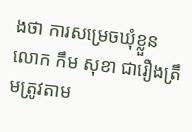ងថា ការសម្រេចឃុំខ្លួន លោក កឹម សុខា ជារឿងត្រឹមត្រូវតាម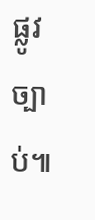ផ្លូវច្បាប់៕